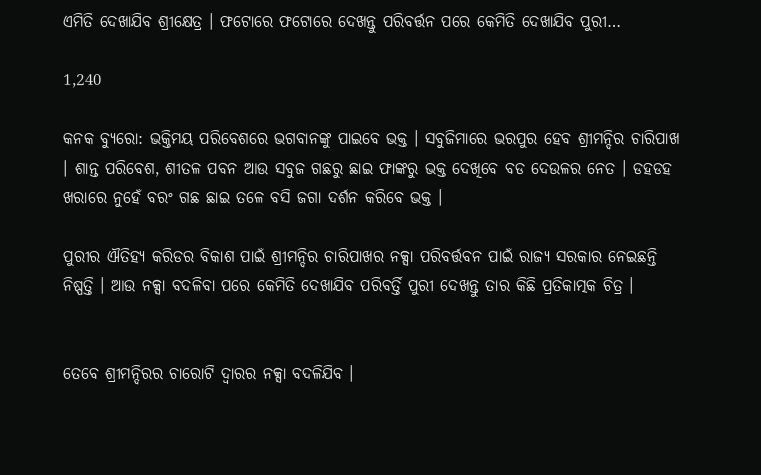ଏମିତି ଦେଖାଯିବ ଶ୍ରୀକ୍ଷେତ୍ର । ଫଟୋରେ ଫଟୋରେ ଦେଖନ୍ତୁ ପରିବର୍ତ୍ତନ ପରେ କେମିତି ଦେଖାଯିବ ପୁରୀ…

1,240

କନକ ବ୍ୟୁରୋ: ଭକ୍ତିମୟ ପରିବେଶରେ ଭଗବାନଙ୍କୁ ପାଇବେ ଭକ୍ତ । ସବୁଜିମାରେ ଭରପୁର ହେବ ଶ୍ରୀମନ୍ଦିର ଚାରିପାଖ । ଶାନ୍ତ ପରିବେଶ, ଶୀତଳ ପବନ ଆଉ ସବୁଜ ଗଛରୁ ଛାଇ ଫାଙ୍କରୁ ଭକ୍ତ ଦେଖିବେ ବଡ ଦେଉଳର ନେତ । ଡହଡହ ଖରାରେ ନୁହେଁ ବରଂ ଗଛ ଛାଇ ତଳେ ବସି ଜଗା ଦର୍ଶନ କରିବେ ଭକ୍ତ ।

ପୁରୀର ଐତିହ୍ୟ କରିଡର ବିକାଶ ପାଇଁ ଶ୍ରୀମନ୍ଦିର ଚାରିପାଖର ନକ୍ସା ପରିବର୍ତ୍ତବନ ପାଇଁ ରାଜ୍ୟ ସରକାର ନେଇଛନ୍ତି ନିଷ୍ପତ୍ତି । ଆଉ ନକ୍ସା ବଦଳିବା ପରେ କେମିତି ଦେଖାଯିବ ପରିବର୍ତ୍ତି ପୁରୀ ଦେଖନ୍ତୁ ତାର କିଛି ପ୍ରତିକାତ୍ମକ ଚିତ୍ର ।


ତେବେ ଶ୍ରୀମନ୍ଦିରର ଚାରୋଟି ଦ୍ୱାରର ନକ୍ସା ବଦଳିଯିବ ।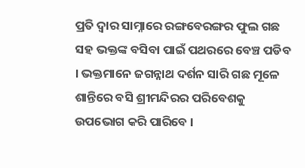ପ୍ରତି ଦ୍ୱାର ସାମ୍ନାରେ ରଙ୍ଗବେରଙ୍ଗର ଫୁଲ ଗଛ ସହ ଭକ୍ତଙ୍କ ବସିବା ପାଇଁ ପଥରରେ ବେଞ୍ଚ ପଡିବ । ଭକ୍ତମାନେ ଜଗନ୍ନାଥ ଦର୍ଶନ ସାରି ଗଛ ମୂଳେ ଶାନ୍ତିରେ ବସି ଶ୍ରୀମନ୍ଦିରର ପରିବେଶକୁ ଉପଭୋଗ କରି ପାରିବେ ।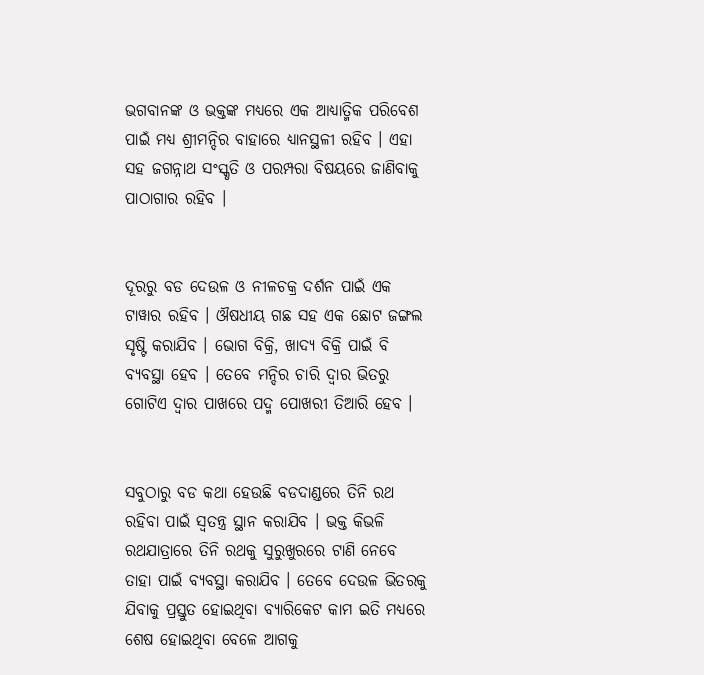ଭଗବାନଙ୍କ ଓ ଭକ୍ତଙ୍କ ମଧ୍ୟରେ ଏକ ଆଧ୍ୟାତ୍ମିକ ପରିବେଶ ପାଇଁ ମଧ୍ୟ ଶ୍ରୀମନ୍ଦିର ବାହାରେ ଧ୍ୟାନସ୍ଥଳୀ ରହିବ । ଏହା ସହ ଜଗନ୍ନାଥ ସଂସ୍କୃତି ଓ ପରମ୍ପରା ବିଷୟରେ ଜାଣିବାକୁ ପାଠାଗାର ରହିବ ।


ଦୂରରୁ ବଡ ଦେଉଳ ଓ ନୀଳଚକ୍ର ଦର୍ଶନ ପାଇଁ ଏକ ଟାୱାର ରହିବ । ଔଷଧୀୟ ଗଛ ସହ ଏକ ଛୋଟ ଜଙ୍ଗଲ ସୃଷ୍ଟି କରାଯିବ । ଭୋଗ ବିକ୍ରି, ଖାଦ୍ୟ ବିକ୍ରି ପାଇଁ ବି ବ୍ୟବସ୍ଥା ହେବ । ତେବେ ମନ୍ଦିର ଚାରି ଦ୍ୱାର ଭିତରୁ ଗୋଟିଏ ଦ୍ୱାର ପାଖରେ ପଦ୍ମ ପୋଖରୀ ତିଆରି ହେବ ।


ସବୁଠାରୁ ବଡ କଥା ହେଉଛି ବଡଦାଣ୍ଡରେ ତିନି ରଥ ରହିବା ପାଇଁ ସ୍ୱତନ୍ତ୍ର ସ୍ଥାନ କରାଯିବ । ଭକ୍ତ କିଭଳି ରଥଯାତ୍ରାରେ ତିନି ରଥକୁ ସୁରୁଖୁରରେ ଟାଣି ନେବେ ତାହା ପାଇଁ ବ୍ୟବସ୍ଥା କରାଯିବ । ତେବେ ଦେଉଳ ଭିତରକୁ ଯିବାକୁ ପ୍ରସ୍ତୁତ ହୋଇଥିବା ବ୍ୟାରିକେଟ କାମ ଇତି ମଧ୍ୟରେ ଶେଷ ହୋଇଥିବା ବେଳେ ଆଗକୁ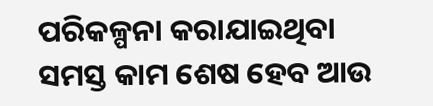ପରିକଳ୍ପନା କରାଯାଇଥିବା ସମସ୍ତ କାମ ଶେଷ ହେବ ଆଉ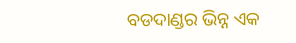ବଡଦାଣ୍ଡର ଭିନ୍ନ ଏକ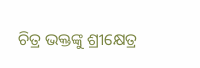ଚିତ୍ର ଭକ୍ତଙ୍କୁ ଶ୍ରୀକ୍ଷେତ୍ର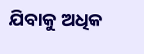ଯିବାକୁ ଅଧିକ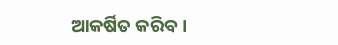ଆକର୍ଷିତ କରିବ ।